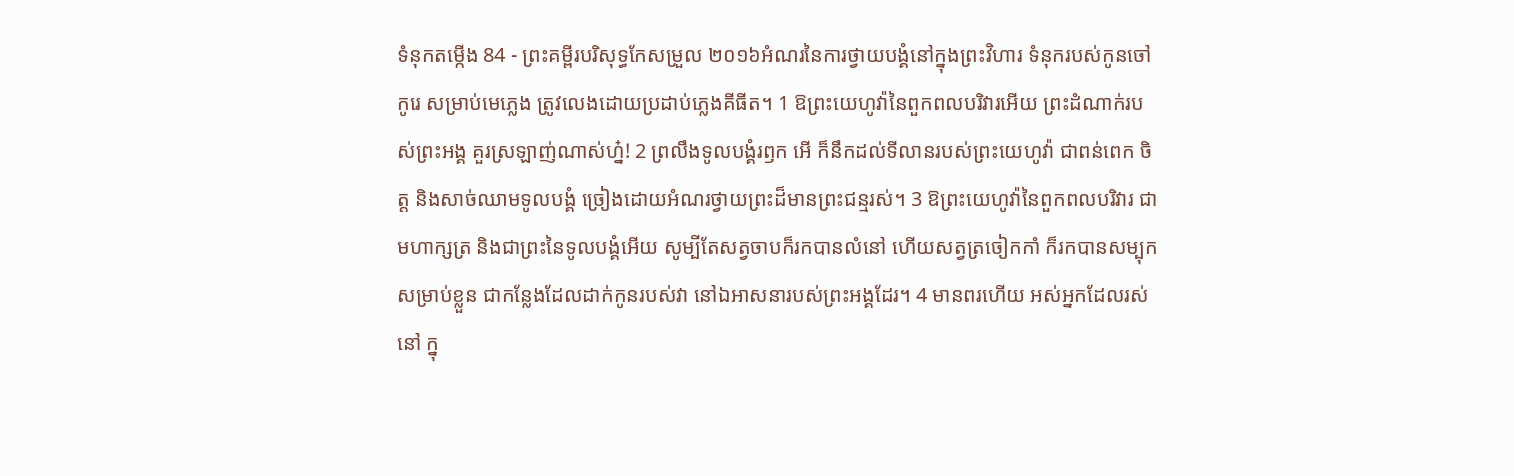ទំនុកតម្កើង 84 - ព្រះគម្ពីរបរិសុទ្ធកែសម្រួល ២០១៦អំណរនៃការថ្វាយបង្គំនៅក្នុងព្រះវិហារ ទំនុករបស់កូនចៅកូរេ សម្រាប់មេភ្លេង ត្រូវលេងដោយប្រដាប់ភ្លេងគីធីត។ 1 ឱព្រះយេហូវ៉ានៃពួកពលបរិវារអើយ ព្រះដំណាក់របស់ព្រះអង្គ គួរស្រឡាញ់ណាស់ហ្ន៎! 2 ព្រលឹងទូលបង្គំរឭក អើ ក៏នឹកដល់ទីលានរបស់ព្រះយេហូវ៉ា ជាពន់ពេក ចិត្ត និងសាច់ឈាមទូលបង្គំ ច្រៀងដោយអំណរថ្វាយព្រះដ៏មានព្រះជន្មរស់។ 3 ឱព្រះយេហូវ៉ានៃពួកពលបរិវារ ជាមហាក្សត្រ និងជាព្រះនៃទូលបង្គំអើយ សូម្បីតែសត្វចាបក៏រកបានលំនៅ ហើយសត្វត្រចៀកកាំ ក៏រកបានសម្បុកសម្រាប់ខ្លួន ជាកន្លែងដែលដាក់កូនរបស់វា នៅឯអាសនារបស់ព្រះអង្គដែរ។ 4 មានពរហើយ អស់អ្នកដែលរស់នៅ ក្នុ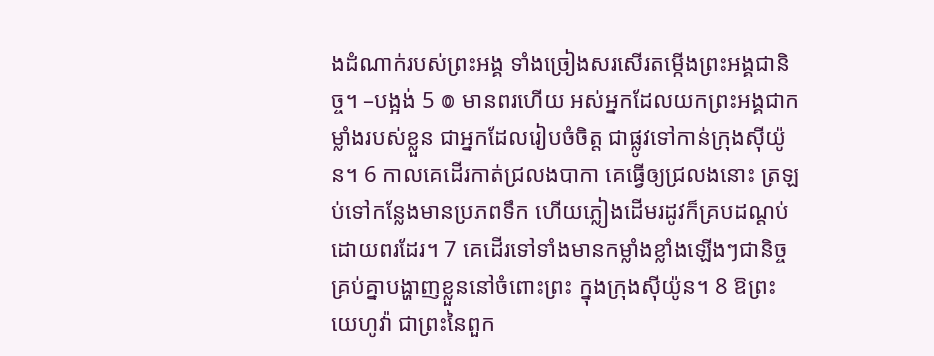ងដំណាក់របស់ព្រះអង្គ ទាំងច្រៀងសរសើរតម្កើងព្រះអង្គជានិច្ច។ –បង្អង់ 5 ៙ មានពរហើយ អស់អ្នកដែលយកព្រះអង្គជាកម្លាំងរបស់ខ្លួន ជាអ្នកដែលរៀបចំចិត្ត ជាផ្លូវទៅកាន់ក្រុងស៊ីយ៉ូន។ 6 កាលគេដើរកាត់ជ្រលងបាកា គេធ្វើឲ្យជ្រលងនោះ ត្រឡប់ទៅកន្លែងមានប្រភពទឹក ហើយភ្លៀងដើមរដូវក៏គ្របដណ្ដប់ដោយពរដែរ។ 7 គេដើរទៅទាំងមានកម្លាំងខ្លាំងឡើងៗជានិច្ច គ្រប់គ្នាបង្ហាញខ្លួននៅចំពោះព្រះ ក្នុងក្រុងស៊ីយ៉ូន។ 8 ឱព្រះយេហូវ៉ា ជាព្រះនៃពួក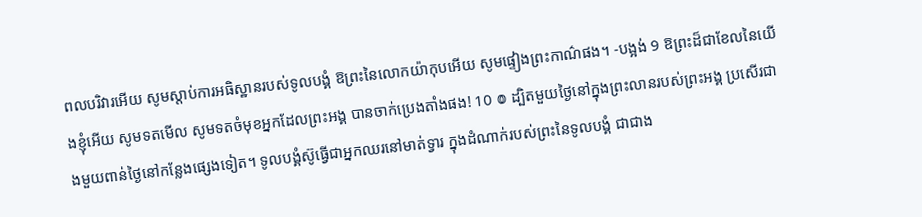ពលបរិវារអើយ សូមស្តាប់ការអធិស្ឋានរបស់ទូលបង្គំ ឱព្រះនៃលោកយ៉ាកុបអើយ សូមផ្ទៀងព្រះកាណ៌ផង។ -បង្អង់ 9 ឱព្រះដ៏ជាខែលនៃយើងខ្ញុំអើយ សូមទតមើល សូមទតចំមុខអ្នកដែលព្រះអង្គ បានចាក់ប្រេងតាំងផង! 10 ៙ ដ្បិតមួយថ្ងៃនៅក្នុងព្រះលានរបស់ព្រះអង្គ ប្រសើរជាងមួយពាន់ថ្ងៃនៅកន្លែងផ្សេងទៀត។ ទូលបង្គំស៊ូធ្វើជាអ្នកឈរនៅមាត់ទ្វារ ក្នុងដំណាក់របស់ព្រះនៃទូលបង្គំ ជាជាង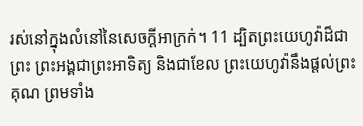រស់នៅក្នុងលំនៅនៃសេចក្ដីអាក្រក់។ 11 ដ្បិតព្រះយេហូវ៉ាដ៏ជាព្រះ ព្រះអង្គជាព្រះអាទិត្យ និងជាខែល ព្រះយេហូវ៉ានឹងផ្តល់ព្រះគុណ ព្រមទាំង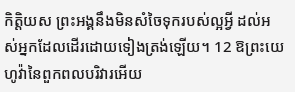កិត្តិយស ព្រះអង្គនឹងមិនសំចៃទុករបស់ល្អអ្វី ដល់អស់អ្នកដែលដើរដោយទៀងត្រង់ឡើយ។ 12 ឱព្រះយេហូវ៉ានៃពួកពលបរិវារអើយ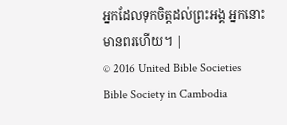អ្នកដែលទុកចិត្តដល់ព្រះអង្គ អ្នកនោះមានពរហើយ។ |
© 2016 United Bible Societies
Bible Society in Cambodia